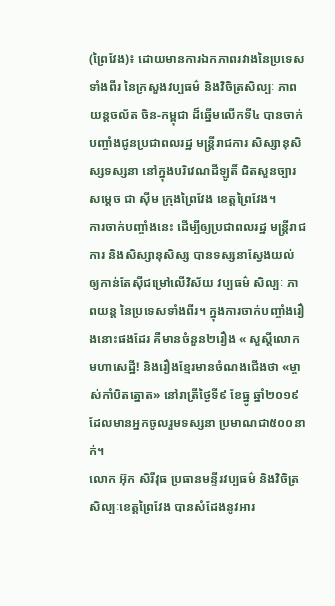(ព្រៃវែង)៖ ដោយមានការឯកភាពរវាងនៃប្រទេសទាំងពីរ នៃក្រសួងវប្បធម៌ និងវិចិត្រសិល្បៈ ភាពយន្តចល័ត ចិន-កម្ពុជា ដ៏ឆ្នើមលើកទី៤ បានចាក់បញ្ចាំងជូនប្រជាពលរដ្ឋ មន្រ្តីរាជការ សិស្សានុសិស្សទស្សនា នៅក្នុងបរិវេណដីឡូតិ៍ ជិតសួនច្បារសម្តេច ជា ស៊ីម ក្រុងព្រៃវែង ខេត្តព្រៃវែង។
ការចាក់បញ្ចាំងនេះ ដើម្បីឲ្យប្រជាពលរដ្ឋ មន្ត្រីរាជការ និងសិស្សានុសិស្ស បានទស្សនាស្វែងយល់ ឲ្យកាន់តែស៊ីជម្រៅលើវិស័យ វប្បធម៌ សិល្បៈ ភាពយន្ត នៃប្រទេសទាំងពីរ។ ក្នុងការចាក់បញ្ចាំងរឿងនោះផងដែរ គឺមានចំនួន២រឿង « សួស្តីលោក មហាសេដ្ឋី! និងរឿងខ្មែរមានចំណងជើងថា «ម្ចាស់កាំបិតត្នោត» នៅរាត្រីថ្ងៃទី៩ ខែធ្នូ ឆ្នាំ២០១៩ ដែលមានអ្នកចូលរួមទស្សនា ប្រមាណជា៥០០នាក់។
លោក អ៊ុក សិរីវុធ ប្រធានមន្ទីរវប្បធម៌ និងវិចិត្រសិល្បៈខេត្តព្រៃវែង បានសំដែងនូវអារ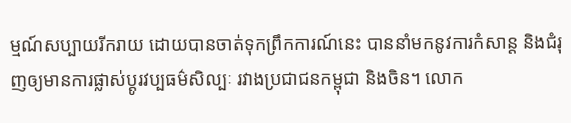ម្មណ៍សប្បាយរីករាយ ដោយបានចាត់ទុកព្រឹកការណ៍នេះ បាននាំមកនូវការកំសាន្ត និងជំរុញឲ្យមានការផ្លាស់ប្តូរវប្បធម៌សិល្បៈ រវាងប្រជាជនកម្ពុជា និងចិន។ លោក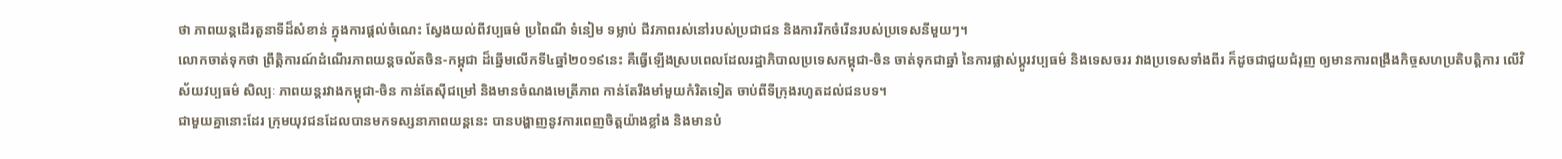ថា ភាពយន្តដើរតួនាទីដ៏សំខាន់ ក្នុងការផ្តល់ចំណេះ ស្វែងយល់ពីវប្បធម៌ ប្រពៃណី ទំនៀម ទម្លាប់ ជីវភាពរស់នៅរបស់ប្រជាជន និងការរីកចំរើនរបស់ប្រទេសនីមួយៗ។
លោកចាត់ទុកថា ព្រឹត្តិការណ៍ដំណើរភាពយន្តចល័តចិន-កម្ពុជា ដ៏ឆ្នើមលើកទី៤ឆ្នាំ២០១៩នេះ គឺធ្វើឡើងស្របពេលដែលរដ្ឋាភិបាលប្រទេសកម្ពុជា-ចិន ចាត់ទុកជាឆ្នាំ នៃការផ្លាស់ប្តូរវប្បធម៌ និងទេសចររ វាងប្រទេសទាំងពីរ ក៏ដូចជាជួយជំរុញ ឲ្យមានការពង្រឹងកិច្ចសហប្រតិបត្តិការ លើវិស័យវប្បធម៌ សិល្បៈ ភាពយន្តរវាងកម្ពុជា-ចិន កាន់តែស៊ីជម្រៅ និងមានចំណងមេត្រីភាព កាន់តែរឹងមាំមួយកំរិតទៀត ចាប់ពីទីក្រុងរហូតដល់ជនបទ។
ជាមួយគ្នានោះដែរ ក្រុមយុវជនដែលបានមកទស្សនាភាពយន្តនេះ បានបង្ហាញនូវការពេញចិត្តយ៉ាងខ្លាំង និងមានបំ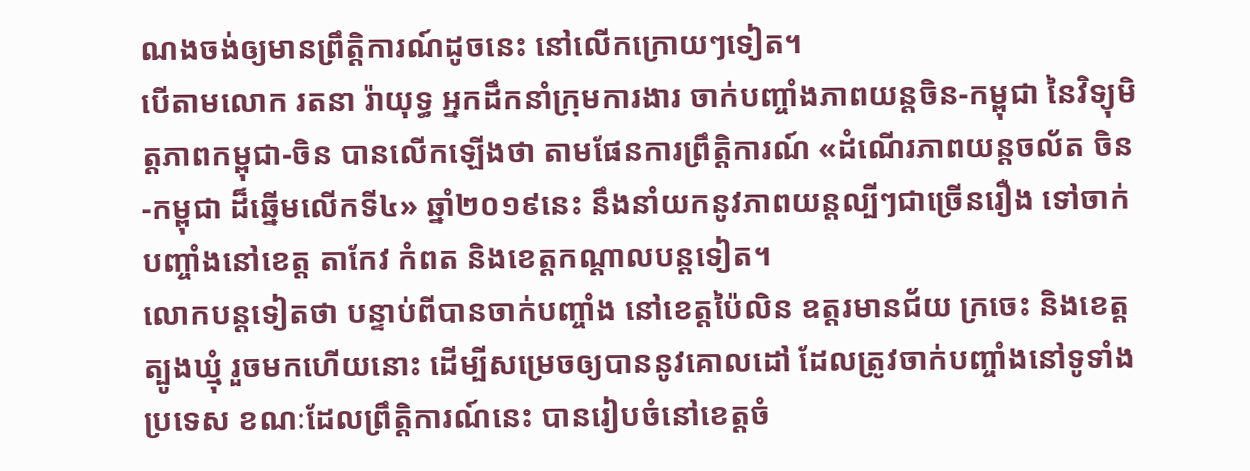ណងចង់ឲ្យមានព្រឹត្តិការណ៍ដូចនេះ នៅលើកក្រោយៗទៀត។
បើតាមលោក រតនា រ៉ាយុទ្ធ អ្នកដឹកនាំក្រុមការងារ ចាក់បញ្ចាំងភាពយន្តចិន-កម្ពុជា នៃវិទ្យុមិត្តភាពកម្ពុជា-ចិន បានលើកឡើងថា តាមផែនការព្រឹត្តិការណ៍ «ដំណើរភាពយន្តចល័ត ចិន-កម្ពុជា ដ៏ឆ្នើមលើកទី៤» ឆ្នាំ២០១៩នេះ នឹងនាំយកនូវភាពយន្តល្បីៗជាច្រើនរឿង ទៅចាក់បញ្ចាំងនៅខេត្ត តាកែវ កំពត និងខេត្តកណ្តាលបន្តទៀត។
លោកបន្ដទៀតថា បន្ទាប់ពីបានចាក់បញ្ចាំង នៅខេត្តប៉ៃលិន ឧត្តរមានជ័យ ក្រចេះ និងខេត្តត្បូងឃ្មុំ រួចមកហើយនោះ ដើម្បីសម្រេចឲ្យបាននូវគោលដៅ ដែលត្រូវចាក់បញ្ចាំងនៅទូទាំងប្រទេស ខណៈដែលព្រឹត្តិការណ៍នេះ បានរៀបចំនៅខេត្តចំ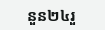នួន២៤រួ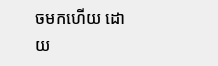ចមកហើយ ដោយ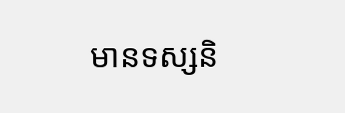មានទស្សនិ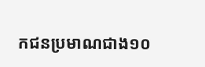កជនប្រមាណជាង១០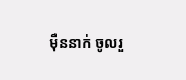ម៉ឺននាក់ ចូលរួ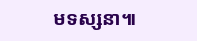មទស្សនា៕